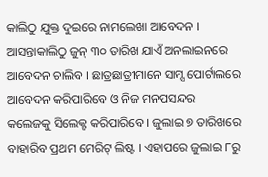କାଲିଠୁ ଯୁକ୍ତ ଦୁଇରେ ନାମଲେଖା ଆବେଦନ । ଆସନ୍ତାକାଲିଠୁ ଜୁନ୍ ୩୦ ତାରିଖ ଯାଏଁ ଅନଲାଇନରେ ଆବେଦନ ଚାଲିବ । ଛାତ୍ରଛାତ୍ରୀମାନେ ସାମ୍ସ ପୋର୍ଟାଲରେ ଆବେଦନ କରିପାରିବେ ଓ ନିଜ ମନପସନ୍ଦର କଲେଜକୁ ସିଲେକ୍ଟ କରିପାରିବେ । ଜୁଲାଇ ୭ ତାରିଖରେ ବାହାରିବ ପ୍ରଥମ ମେରିଟ୍ ଲିଷ୍ଟ । ଏହାପରେ ଜୁଲାଇ ୮ରୁ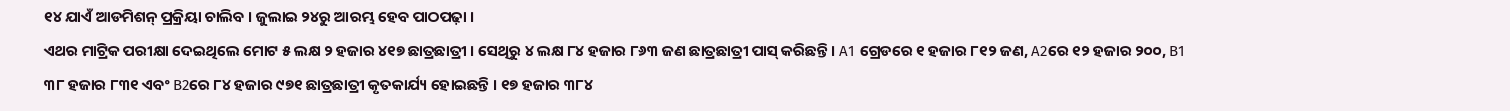୧୪ ଯାଏଁ ଆଡମିଶନ୍ ପ୍ରକ୍ରିୟା ଚାଲିବ । ଜୁଲାଇ ୨୪ରୁ ଆରମ୍ଭ ହେବ ପାଠପଢ଼ା ।
ଏଥର ମାଟ୍ରିକ ପରୀକ୍ଷା ଦେଇଥିଲେ ମୋଟ ୫ ଲକ୍ଷ ୨ ହଜାର ୪୧୭ ଛାତ୍ରଛାତ୍ରୀ । ସେଥିରୁ ୪ ଲକ୍ଷ ୮୪ ହଜାର ୮୬୩ ଜଣ ଛାତ୍ରଛାତ୍ରୀ ପାସ୍ କରିଛନ୍ତି । A1 ଗ୍ରେଡରେ ୧ ହଜାର ୮୧୨ ଜଣ, A2ରେ ୧୨ ହଜାର ୨୦୦, B1 ୩୮ ହଜାର ୮୩୧ ଏବଂ B2ରେ ୮୪ ହଜାର ୯୭୧ ଛାତ୍ରଛାତ୍ରୀ କୃତକାର୍ଯ୍ୟ ହୋଇଛନ୍ତି । ୧୭ ହଜାର ୩୮୪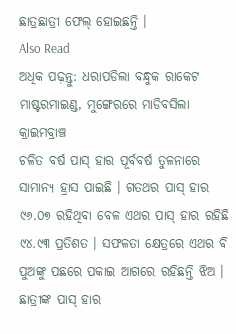ଛାତ୍ରଛାତ୍ରୀ ଫେଲ୍ ହୋଇଛନ୍ତି ।
Also Read
ଅଧିକ ପଢ଼ନ୍ତୁ: ଧରାପଡିଲା ବନ୍ଧୁକ ରାକେଟ ମାଷ୍ଟରମାଇଣ୍ଡ, ମୁଙ୍ଗେରରେ ମାଡିବସିଲା କ୍ରାଇମବ୍ରାଞ୍ଚ
ଚଳିତ ବର୍ଷ ପାସ୍ ହାର ପୂର୍ବବର୍ଷ ତୁଳନାରେ ସାମାନ୍ୟ ହ୍ରାସ ପାଇଛି । ଗତଥର ପାସ୍ ହାର ୯୬.୦୭ ରହିଥିବା ବେଳ ଏଥର ପାସ୍ ହାର ରହିଛି ୯୪.୯୩ ପ୍ରତିଶତ । ସଫଳତା କ୍ଷେତ୍ରରେ ଏଥର ବି ପୁଅଙ୍କୁ ପଛରେ ପକାଇ ଆଗରେ ରହିଛନ୍ତି ଝିଅ । ଛାତ୍ରୀଙ୍କ ପାସ୍ ହାର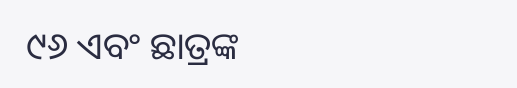୯୬ ଏବଂ ଛାତ୍ରଙ୍କ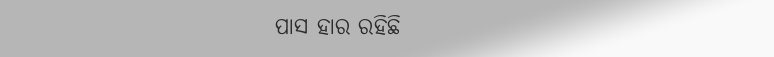ପାସ ହାର ରହିଛି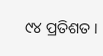୯୪ ପ୍ରତିଶତ ।